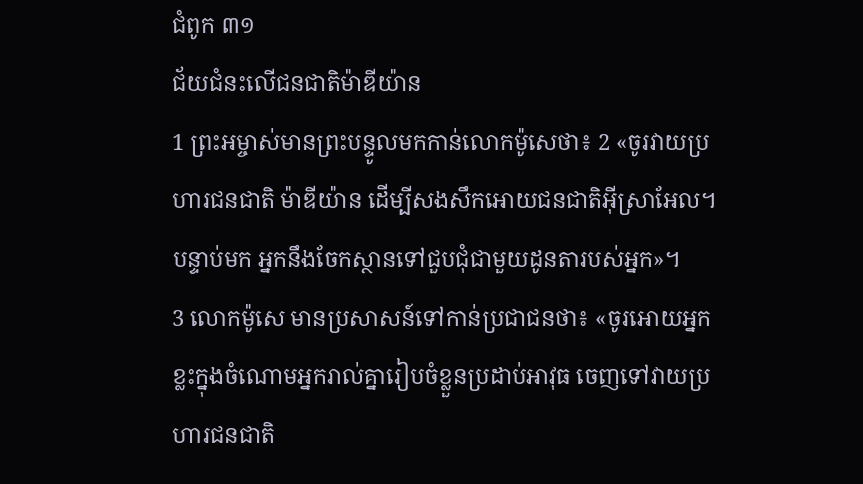ជំពូក ៣១
ជ័យជំនះលើជនជាតិម៉ាឌីយ៉ាន
1 ព្រះអម្ចាស់មានព្រះបន្ទូលមកកាន់លោកម៉ូសេថា៖ 2 «ចូរវាយប្រហារជនជាតិ ម៉ាឌីយ៉ាន ដើម្បីសងសឹកអោយជនជាតិអ៊ីស្រាអែល។ បន្ទាប់មក អ្នកនឹងចែកស្ថានទៅជួបជុំជាមួយដូនតារបស់អ្នក»។
3 លោកម៉ូសេ មានប្រសាសន៍ទៅកាន់ប្រជាជនថា៖ «ចូរអោយអ្នកខ្លះក្នុងចំណោមអ្នករាល់គ្នារៀបចំខ្លួនប្រដាប់អាវុធ ចេញទៅវាយប្រហារជនជាតិ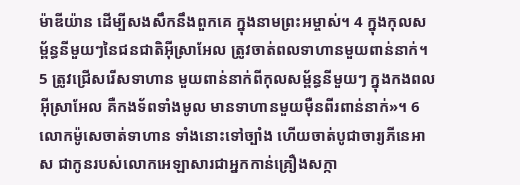ម៉ាឌីយ៉ាន ដើម្បីសងសឹកនឹងពួកគេ ក្នុងនាមព្រះអម្ចាស់។ 4 ក្នុងកុលសម្ព័ន្ធនីមួយៗនៃជនជាតិអ៊ីស្រាអែល ត្រូវចាត់ពលទាហានមួយពាន់នាក់។ 5 ត្រូវជ្រើសរើសទាហាន មួយពាន់នាក់ពីកុលសម្ព័ន្ធនីមួយៗ ក្នុងកងពលអ៊ីស្រាអែល គឺកងទ័ពទាំងមូល មានទាហានមួយម៉ឺនពីរពាន់នាក់»។ 6 លោកម៉ូសេចាត់ទាហាន ទាំងនោះទៅច្បាំង ហើយចាត់បូជាចារ្យភីនេអាស ជាកូនរបស់លោកអេឡាសារជាអ្នកកាន់គ្រឿងសក្កា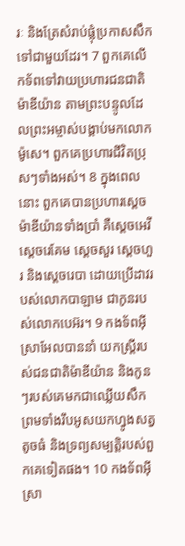រៈ និងត្រែសំរាប់ផ្លុំប្រកាសសឹក ទៅជាមួយដែរ។ 7 ពួកគេលើកទ័ពទៅវាយប្រហារជនជាតិម៉ាឌីយ៉ាន តាមព្រះបន្ទូលដែលព្រះអម្ចាស់បង្គាប់មកលោកម៉ូសេ។ ពួកគេប្រហារជីវិតប្រុសៗទាំងអស់។ 8 ក្នុងពេលនោះ ពួកគេបានប្រហារស្ដេចម៉ាឌីយ៉ានទាំងប្រាំ គឺស្ដេចអេវី ស្ដេចរេគែម ស្ដេចសួរ ស្ដេចហួរ និងស្ដេចរេបា ដោយប្រើដាវរបស់លោកបាឡាម ជាកូនរបស់លោកបេអ៊រ។ 9 កងទ័ពអ៊ីស្រាអែលបាននាំ យកស្ត្រីរបស់ជនជាតិម៉ាឌីយ៉ាន និងកូនៗរបស់គេមកជាឈ្លើយសឹក ព្រមទាំងរឹបអូសយកហ្វូងសត្វតូចធំ និងទ្រព្យសម្បត្តិរបស់ពួកគេទៀតផង។ 10 កងទ័ពអ៊ីស្រា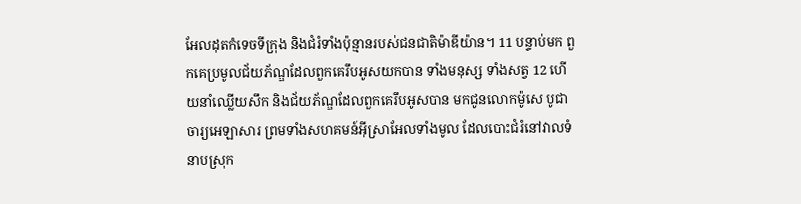អែលដុតកំទេចទីក្រុង និងជំរំទាំងប៉ុន្មានរបស់ជនជាតិម៉ាឌីយ៉ាន។ 11 បន្ទាប់មក ពួកគេប្រមូលជ័យភ័ណ្ឌដែលពួកគេរឹបអូសយកបាន ទាំងមនុស្ស ទាំងសត្វ 12 ហើយនាំឈ្លើយសឹក និងជ័យភ័ណ្ឌដែលពួកគេរឹបអូសបាន មកជូនលោកម៉ូសេ បូជាចារ្យអេឡាសារ ព្រមទាំងសហគមន៍អ៊ីស្រាអែលទាំងមូល ដែលបោះជំរំនៅវាលទំនាបស្រុក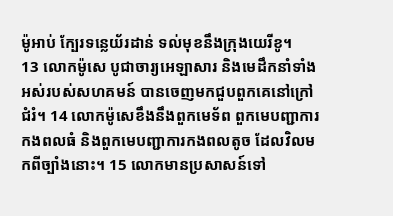ម៉ូអាប់ ក្បែរទន្លេយ័រដាន់ ទល់មុខនឹងក្រុងយេរីខូ។
13 លោកម៉ូសេ បូជាចារ្យអេឡាសារ និងមេដឹកនាំទាំងអស់របស់សហគមន៍ បានចេញមកជួបពួកគេនៅក្រៅជំរំ។ 14 លោកម៉ូសេខឹងនឹងពួកមេទ័ព ពួកមេបញ្ជាការកងពលធំ និងពួកមេបញ្ជាការកងពលតូច ដែលវិលមកពីច្បាំងនោះ។ 15 លោកមានប្រសាសន៍ទៅ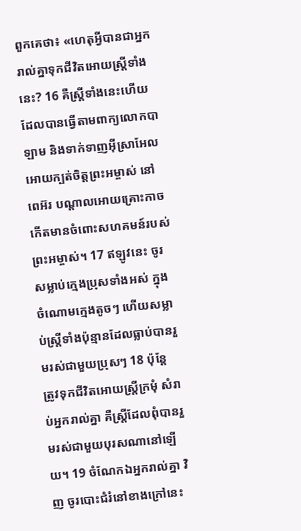ពួកគេថា៖ «ហេតុអ្វីបានជាអ្នករាល់គ្នាទុកជីវិតអោយស្ត្រីទាំងនេះ? 16 គឺស្ត្រីទាំងនេះហើយដែលបានធ្វើតាមពាក្យលោកបាឡាម និងទាក់ទាញអ៊ីស្រាអែលអោយក្បត់ចិត្តព្រះអម្ចាស់ នៅពេអ៊រ បណ្ដាលអោយគ្រោះកាចកើតមានចំពោះសហគមន៍របស់ព្រះអម្ចាស់។ 17 ឥឡូវនេះ ចូរសម្លាប់ក្មេងប្រុសទាំងអស់ ក្នុងចំណោមក្មេងតូចៗ ហើយសម្លាប់ស្ត្រីទាំងប៉ុន្មានដែលធ្លាប់បានរួមរស់ជាមួយប្រុសៗ 18 ប៉ុន្តែ ត្រូវទុកជីវិតអោយស្ត្រីក្រមុំ សំរាប់អ្នករាល់គ្នា គឺស្ត្រីដែលពុំបានរួមរស់ជាមួយបុរសណានៅឡើយ។ 19 ចំណែកឯអ្នករាល់គ្នា វិញ ចូរបោះជំរំនៅខាងក្រៅនេះ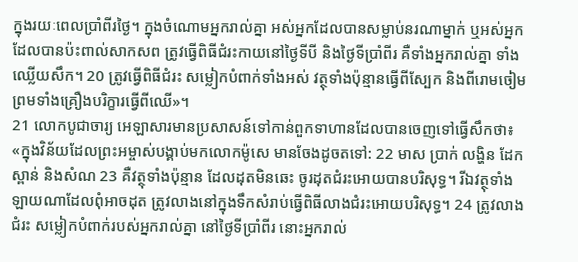ក្នុងរយៈពេលប្រាំពីរថ្ងៃ។ ក្នុងចំណោមអ្នករាល់គ្នា អស់អ្នកដែលបានសម្លាប់នរណាម្នាក់ ឬអស់អ្នកដែលបានប៉ះពាល់សាកសព ត្រូវធ្វើពិធីជំរះកាយនៅថ្ងៃទីបី និងថ្ងៃទីប្រាំពីរ គឺទាំងអ្នករាល់គ្នា ទាំងឈ្លើយសឹក។ 20 ត្រូវធ្វើពិធីជំរះ សម្លៀកបំពាក់ទាំងអស់ វត្ថុទាំងប៉ុន្មានធ្វើពីស្បែក និងពីរោមចៀម ព្រមទាំងគ្រឿងបរិក្ខារធ្វើពីឈើ»។
21 លោកបូជាចារ្យ អេឡាសារមានប្រសាសន៍ទៅកាន់ពួកទាហានដែលបានចេញទៅធ្វើសឹកថា៖ «ក្នុងវិន័យដែលព្រះអម្ចាស់បង្គាប់មកលោកម៉ូសេ មានចែងដូចតទៅ: 22 មាស ប្រាក់ លង្ហិន ដែក ស្ពាន់ និងសំណ 23 គឺវត្ថុទាំងប៉ុន្មាន ដែលដុតមិនឆេះ ចូរដុតជំរះអោយបានបរិសុទ្ធ។ រីឯវត្ថុទាំងឡាយណាដែលពុំអាចដុត ត្រូវលាងនៅក្នុងទឹកសំរាប់ធ្វើពិធីលាងជំរះអោយបរិសុទ្ធ។ 24 ត្រូវលាងជំរះ សម្លៀកបំពាក់របស់អ្នករាល់គ្នា នៅថ្ងៃទីប្រាំពីរ នោះអ្នករាល់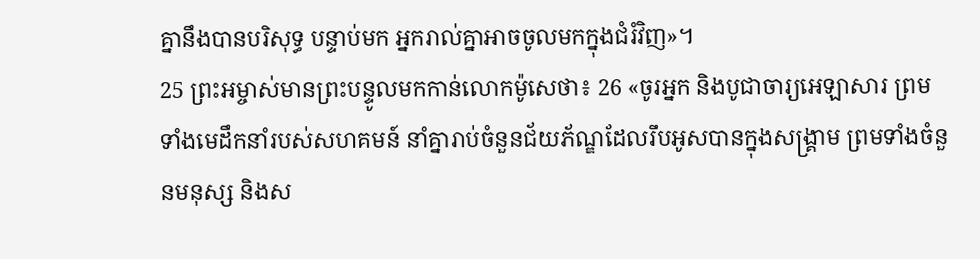គ្នានឹងបានបរិសុទ្ធ បន្ទាប់មក អ្នករាល់គ្នាអាចចូលមកក្នុងជំរំវិញ»។
25 ព្រះអម្ចាស់មានព្រះបន្ទូលមកកាន់លោកម៉ូសេថា៖ 26 «ចូរអ្នក និងបូជាចារ្យអេឡាសារ ព្រមទាំងមេដឹកនាំរបស់សហគមន៍ នាំគ្នារាប់ចំនួនជ័យភ័ណ្ឌដែលរឹបអូសបានក្នុងសង្គ្រាម ព្រមទាំងចំនួនមនុស្ស និងស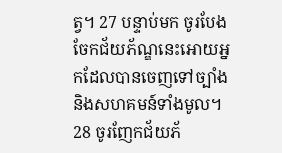ត្វ។ 27 បន្ទាប់មក ចូរបែងចែកជ័យភ័ណ្ឌនេះអោយអ្នកដែលបានចេញទៅច្បាំង និងសហគមន៍ទាំងមូល។ 28 ចូរញែកជ័យភ័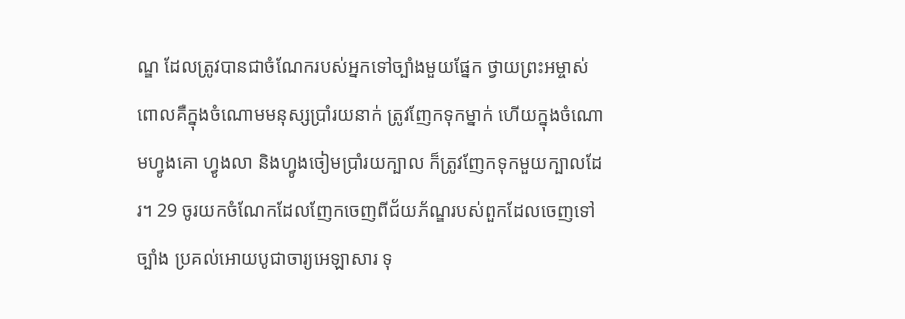ណ្ឌ ដែលត្រូវបានជាចំណែករបស់អ្នកទៅច្បាំងមួយផ្នែក ថ្វាយព្រះអម្ចាស់ ពោលគឺក្នុងចំណោមមនុស្សប្រាំរយនាក់ ត្រូវញែកទុកម្នាក់ ហើយក្នុងចំណោមហ្វូងគោ ហ្វូងលា និងហ្វូងចៀមប្រាំរយក្បាល ក៏ត្រូវញែកទុកមួយក្បាលដែរ។ 29 ចូរយកចំណែកដែលញែកចេញពីជ័យភ័ណ្ឌរបស់ពួកដែលចេញទៅច្បាំង ប្រគល់អោយបូជាចារ្យអេឡាសារ ទុ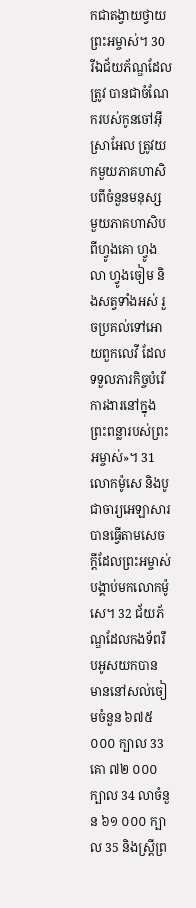កជាតង្វាយថ្វាយព្រះអម្ចាស់។ 30 រីឯជ័យភ័ណ្ឌដែលត្រូវ បានជាចំណែករបស់កូនចៅអ៊ីស្រាអែល ត្រូវយកមួយភាគហាសិបពីចំនួនមនុស្ស មួយភាគហាសិបពីហ្វូងគោ ហ្វូងលា ហ្វូងចៀម និងសត្វទាំងអស់ រួចប្រគល់ទៅអោយពួកលេវី ដែលទទួលភារកិច្ចបំរើការងារនៅក្នុងព្រះពន្លារបស់ព្រះអម្ចាស់»។ 31 លោកម៉ូសេ និងបូជាចារ្យអេឡាសារ បានធ្វើតាមសេចក្ដីដែលព្រះអម្ចាស់បង្គាប់មកលោកម៉ូសេ។ 32 ជ័យភ័ណ្ឌដែលកងទ័ពរឹបអូសយកបាន មាននៅសល់ចៀមចំនួន ៦៧៥ ០០០ ក្បាល 33 គោ ៧២ ០០០ក្បាល 34 លាចំនួន ៦១ ០០០ ក្បាល 35 និងស្ត្រីព្រ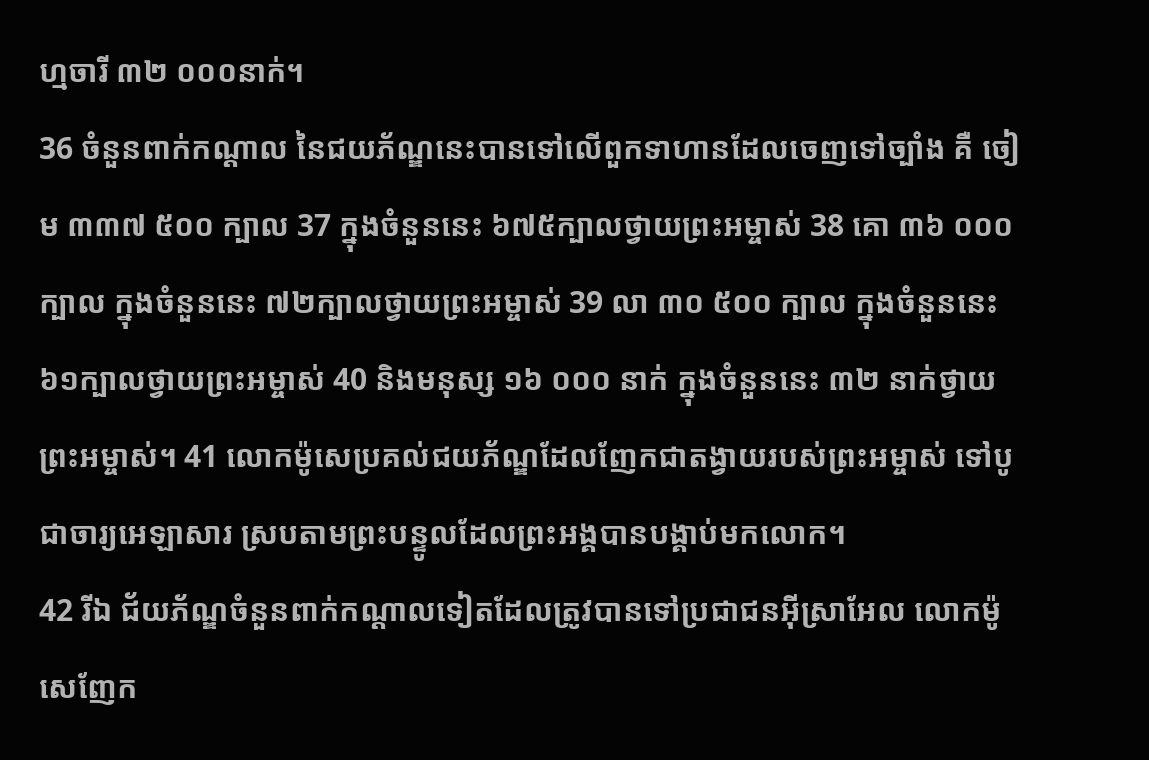ហ្មចារី ៣២ ០០០នាក់។
36 ចំនួនពាក់កណ្ដាល នៃជយភ័ណ្ឌនេះបានទៅលើពួកទាហានដែលចេញទៅច្បាំង គឺ ចៀម ៣៣៧ ៥០០ ក្បាល 37 ក្នុងចំនួននេះ ៦៧៥ក្បាលថ្វាយព្រះអម្ចាស់ 38 គោ ៣៦ ០០០ ក្បាល ក្នុងចំនួននេះ ៧២ក្បាលថ្វាយព្រះអម្ចាស់ 39 លា ៣០ ៥០០ ក្បាល ក្នុងចំនួននេះ ៦១ក្បាលថ្វាយព្រះអម្ចាស់ 40 និងមនុស្ស ១៦ ០០០ នាក់ ក្នុងចំនួននេះ ៣២ នាក់ថ្វាយព្រះអម្ចាស់។ 41 លោកម៉ូសេប្រគល់ជយភ័ណ្ឌដែលញែកជាតង្វាយរបស់ព្រះអម្ចាស់ ទៅបូជាចារ្យអេឡាសារ ស្របតាមព្រះបន្ទូលដែលព្រះអង្គបានបង្គាប់មកលោក។
42 រីឯ ជ័យភ័ណ្ឌចំនួនពាក់កណ្ដាលទៀតដែលត្រូវបានទៅប្រជាជនអ៊ីស្រាអែល លោកម៉ូសេញែក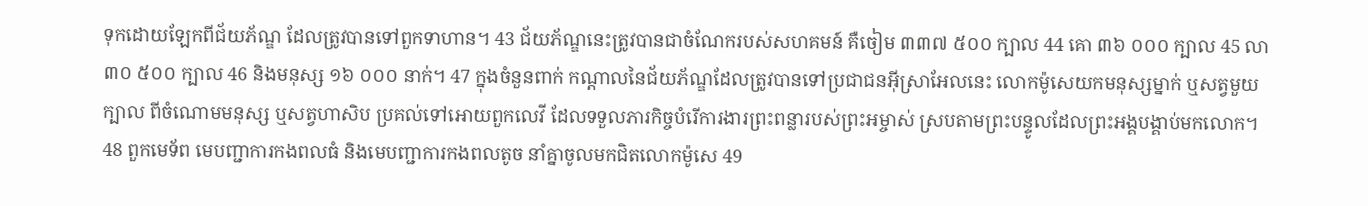ទុកដោយឡែកពីជ័យភ័ណ្ឌ ដែលត្រូវបានទៅពួកទាហាន។ 43 ជ័យភ័ណ្ឌនេះត្រូវបានជាចំណែករបស់សហគមន៍ គឺចៀម ៣៣៧ ៥០០ ក្បាល 44 គោ ៣៦ ០០០ ក្បាល 45 លា ៣០ ៥០០ ក្បាល 46 និងមនុស្ស ១៦ ០០០ នាក់។ 47 ក្នុងចំនួនពាក់ កណ្ដាលនៃជ័យភ័ណ្ឌដែលត្រូវបានទៅប្រជាជនអ៊ីស្រាអែលនេះ លោកម៉ូសេយកមនុស្សម្នាក់ ឬសត្វមួយក្បាល ពីចំណោមមនុស្ស ឬសត្វហាសិប ប្រគល់ទៅអោយពួកលេវី ដែលទទួលភារកិច្ចបំរើការងារព្រះពន្លារបស់ព្រះអម្ចាស់ ស្របតាមព្រះបន្ទូលដែលព្រះអង្គបង្គាប់មកលោក។
48 ពួកមេទ័ព មេបញ្ជាការកងពលធំ និងមេបញ្ជាការកងពលតូច នាំគ្នាចូលមកជិតលោកម៉ូសេ 49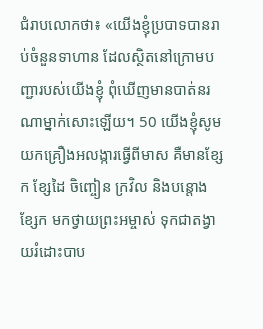ជំរាបលោកថា៖ «យើងខ្ញុំប្របាទបានរាប់ចំនួនទាហាន ដែលស្ថិតនៅក្រោមបញ្ជារបស់យើងខ្ញុំ ពុំឃើញមានបាត់នរណាម្នាក់សោះឡើយ។ 50 យើងខ្ញុំសូមយកគ្រឿងអលង្ការធ្វើពីមាស គឺមានខ្សែក ខ្សែដៃ ចិញ្ចៀន ក្រវិល និងបន្តោងខ្សែក មកថ្វាយព្រះអម្ចាស់ ទុកជាតង្វាយរំដោះបាប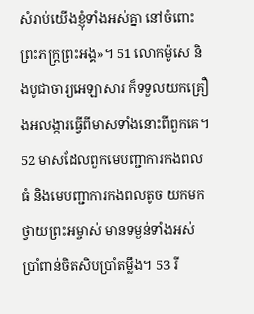សំរាប់យើងខ្ញុំទាំងអស់គ្នា នៅចំពោះព្រះភក្ត្រព្រះអង្គ»។ 51 លោកម៉ូសេ និងបូជាចារ្យអេឡាសារ ក៏ទទួលយកគ្រឿងអលង្ការធ្វើពីមាសទាំងនោះពីពួកគេ។ 52 មាសដែលពួកមេបញ្ជាការកងពលធំ និងមេបញ្ជាការកងពលតូច យកមកថ្វាយព្រះអម្ចាស់ មានទម្ងន់ទាំងអស់ប្រាំពាន់ចិតសិបប្រាំតម្លឹង។ 53 រី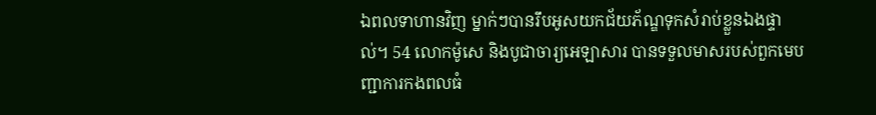ឯពលទាហានវិញ ម្នាក់ៗបានរឹបអូសយកជ័យភ័ណ្ឌទុកសំរាប់ខ្លួនឯងផ្ទាល់។ 54 លោកម៉ូសេ និងបូជាចារ្យអេឡាសារ បានទទួលមាសរបស់ពួកមេបញ្ជាការកងពលធំ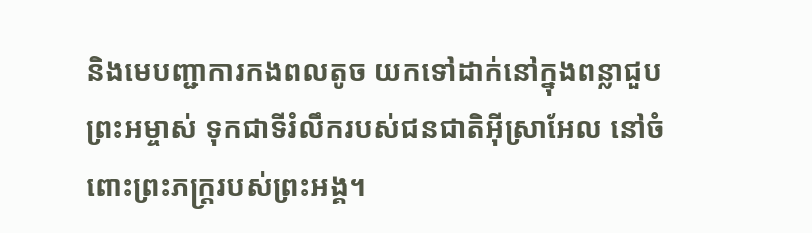និងមេបញ្ជាការកងពលតូច យកទៅដាក់នៅក្នុងពន្លាជួបព្រះអម្ចាស់ ទុកជាទីរំលឹករបស់ជនជាតិអ៊ីស្រាអែល នៅចំពោះព្រះភក្ត្ររបស់ព្រះអង្គ។